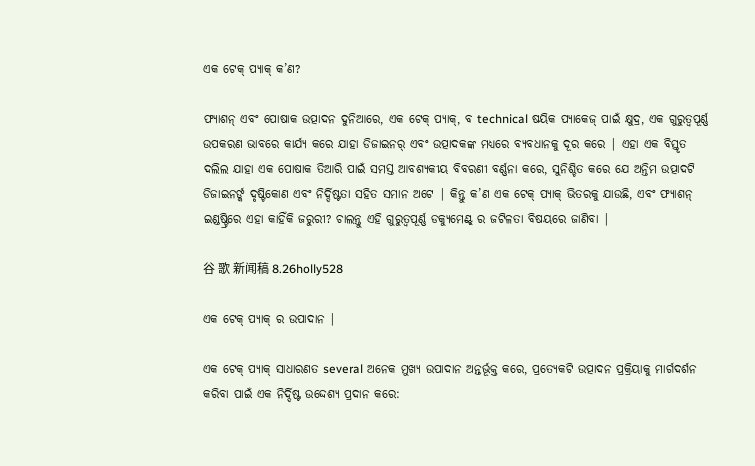ଏକ ଟେକ୍ ପ୍ୟାକ୍ କ’ଣ?

ଫ୍ୟାଶନ୍ ଏବଂ ପୋଷାକ ଉତ୍ପାଦନ ଦୁନିଆରେ, ଏକ ଟେକ୍ ପ୍ୟାକ୍, ବ technical ଷୟିକ ପ୍ୟାକେଜ୍ ପାଇଁ କ୍ଷୁଦ୍ର, ଏକ ଗୁରୁତ୍ୱପୂର୍ଣ୍ଣ ଉପକରଣ ଭାବରେ କାର୍ଯ୍ୟ କରେ ଯାହା ଡିଜାଇନର୍ ଏବଂ ଉତ୍ପାଦକଙ୍କ ମଧ୍ୟରେ ବ୍ୟବଧାନକୁ ଦୂର କରେ | ଏହା ଏକ ବିସ୍ତୃତ ଦଲିଲ ଯାହା ଏକ ପୋଷାକ ତିଆରି ପାଇଁ ସମସ୍ତ ଆବଶ୍ୟକୀୟ ବିବରଣୀ ବର୍ଣ୍ଣନା କରେ, ସୁନିଶ୍ଚିତ କରେ ଯେ ଅନ୍ତିମ ଉତ୍ପାଦଟି ଡିଜାଇନର୍ଙ୍କ ଦୃଷ୍ଟିକୋଣ ଏବଂ ନିର୍ଦ୍ଦିଷ୍ଟତା ସହିତ ସମାନ ଅଟେ | କିନ୍ତୁ କ’ଣ ଏକ ଟେକ୍ ପ୍ୟାକ୍ ଭିତରକୁ ଯାଉଛି, ଏବଂ ଫ୍ୟାଶନ୍ ଇଣ୍ଡଷ୍ଟ୍ରିରେ ଏହା କାହିଁକି ଜରୁରୀ? ଚାଲନ୍ତୁ ଏହି ଗୁରୁତ୍ୱପୂର୍ଣ୍ଣ ଡକ୍ୟୁମେଣ୍ଟ୍ ର ଜଟିଳତା ବିଷୟରେ ଜାଣିବା |

谷 歌 新闻稿 8.26holly528

ଏକ ଟେକ୍ ପ୍ୟାକ୍ ର ଉପାଦାନ |

ଏକ ଟେକ୍ ପ୍ୟାକ୍ ସାଧାରଣତ several ଅନେକ ମୁଖ୍ୟ ଉପାଦାନ ଅନ୍ତର୍ଭୂକ୍ତ କରେ, ପ୍ରତ୍ୟେକଟି ଉତ୍ପାଦନ ପ୍ରକ୍ରିୟାକୁ ମାର୍ଗଦର୍ଶନ କରିବା ପାଇଁ ଏକ ନିର୍ଦ୍ଦିଷ୍ଟ ଉଦ୍ଦେଶ୍ୟ ପ୍ରଦାନ କରେ: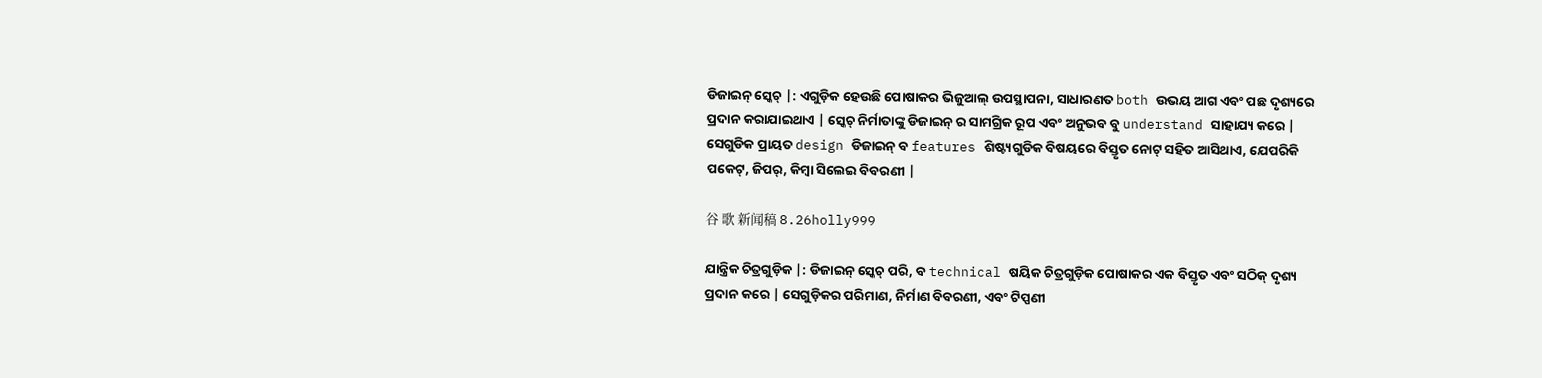ଡିଜାଇନ୍ ସ୍କେଚ୍ |: ଏଗୁଡ଼ିକ ହେଉଛି ପୋଷାକର ଭିଜୁଆଲ୍ ଉପସ୍ଥାପନା, ସାଧାରଣତ both ଉଭୟ ଆଗ ଏବଂ ପଛ ଦୃଶ୍ୟରେ ପ୍ରଦାନ କରାଯାଇଥାଏ | ସ୍କେଚ୍ ନିର୍ମାତାଙ୍କୁ ଡିଜାଇନ୍ ର ସାମଗ୍ରିକ ରୂପ ଏବଂ ଅନୁଭବ ବୁ understand ସାହାଯ୍ୟ କରେ | ସେଗୁଡିକ ପ୍ରାୟତ design ଡିଜାଇନ୍ ବ features ଶିଷ୍ଟ୍ୟଗୁଡିକ ବିଷୟରେ ବିସ୍ତୃତ ନୋଟ୍ ସହିତ ଆସିଥାଏ, ଯେପରିକି ପକେଟ୍, ଜିପର୍, କିମ୍ବା ସିଲେଇ ବିବରଣୀ |

谷 歌 新闻稿 8.26holly999

ଯାନ୍ତ୍ରିକ ଚିତ୍ରଗୁଡ଼ିକ |: ଡିଜାଇନ୍ ସ୍କେଚ୍ ପରି, ବ technical ଷୟିକ ଚିତ୍ରଗୁଡ଼ିକ ପୋଷାକର ଏକ ବିସ୍ତୃତ ଏବଂ ସଠିକ୍ ଦୃଶ୍ୟ ପ୍ରଦାନ କରେ | ସେଗୁଡ଼ିକର ପରିମାଣ, ନିର୍ମାଣ ବିବରଣୀ, ଏବଂ ଟିପ୍ପଣୀ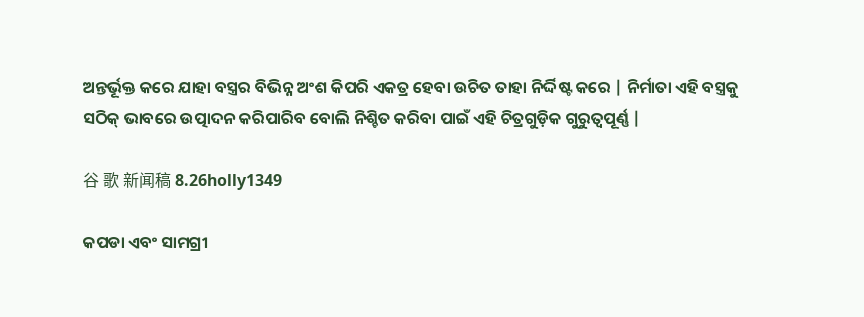ଅନ୍ତର୍ଭୂକ୍ତ କରେ ଯାହା ବସ୍ତ୍ରର ବିଭିନ୍ନ ଅଂଶ କିପରି ଏକତ୍ର ହେବା ଉଚିତ ତାହା ନିର୍ଦ୍ଦିଷ୍ଟ କରେ | ନିର୍ମାତା ଏହି ବସ୍ତ୍ରକୁ ସଠିକ୍ ଭାବରେ ଉତ୍ପାଦନ କରିପାରିବ ବୋଲି ନିଶ୍ଚିତ କରିବା ପାଇଁ ଏହି ଚିତ୍ରଗୁଡ଼ିକ ଗୁରୁତ୍ୱପୂର୍ଣ୍ଣ |

谷 歌 新闻稿 8.26holly1349

କପଡା ଏବଂ ସାମଗ୍ରୀ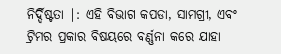ନିର୍ଦ୍ଦିଷ୍ଟତା |: ଏହି ବିଭାଗ କପଡା, ସାମଗ୍ରୀ, ଏବଂ ଟ୍ରିମର ପ୍ରକାର ବିଷୟରେ ବର୍ଣ୍ଣନା କରେ ଯାହା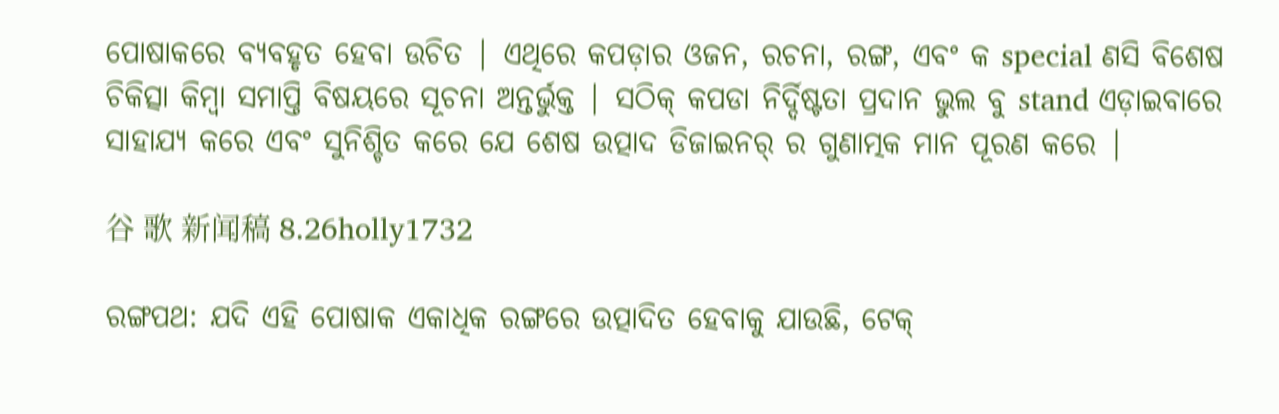ପୋଷାକରେ ବ୍ୟବହୃତ ହେବା ଉଚିତ | ଏଥିରେ କପଡ଼ାର ଓଜନ, ରଚନା, ରଙ୍ଗ, ଏବଂ କ special ଣସି ବିଶେଷ ଚିକିତ୍ସା କିମ୍ବା ସମାପ୍ତି ବିଷୟରେ ସୂଚନା ଅନ୍ତର୍ଭୁକ୍ତ | ସଠିକ୍ କପଡା ନିର୍ଦ୍ଦିଷ୍ଟତା ପ୍ରଦାନ ଭୁଲ ବୁ stand ଏଡ଼ାଇବାରେ ସାହାଯ୍ୟ କରେ ଏବଂ ସୁନିଶ୍ଚିତ କରେ ଯେ ଶେଷ ଉତ୍ପାଦ ଡିଜାଇନର୍ ର ଗୁଣାତ୍ମକ ମାନ ପୂରଣ କରେ |

谷 歌 新闻稿 8.26holly1732

ରଙ୍ଗପଥ: ଯଦି ଏହି ପୋଷାକ ଏକାଧିକ ରଙ୍ଗରେ ଉତ୍ପାଦିତ ହେବାକୁ ଯାଉଛି, ଟେକ୍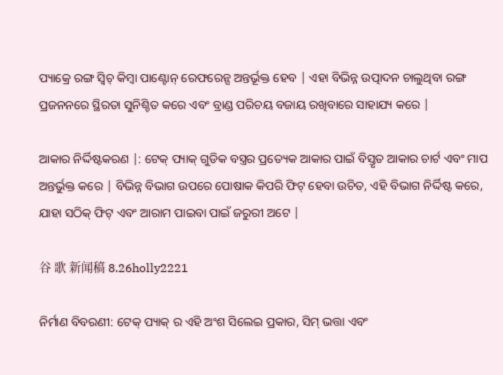ପ୍ୟାକ୍ରେ ରଙ୍ଗ ସ୍ୱିଚ୍ କିମ୍ବା ପାଣ୍ଟୋନ୍ ରେଫରେନ୍ସ ଅନ୍ତର୍ଭୂକ୍ତ ହେବ | ଏହା ବିଭିନ୍ନ ଉତ୍ପାଦନ ଚାଲୁଥିବା ରଙ୍ଗ ପ୍ରଜନନରେ ସ୍ଥିରତା ସୁନିଶ୍ଚିତ କରେ ଏବଂ ବ୍ରାଣ୍ଡ ପରିଚୟ ବଜାୟ ରଖିବାରେ ସାହାଯ୍ୟ କରେ |

ଆକାର ନିର୍ଦ୍ଦିଷ୍ଟକରଣ |: ଟେକ୍ ପ୍ୟାକ୍ ଗୁଡିକ ବସ୍ତ୍ରର ପ୍ରତ୍ୟେକ ଆକାର ପାଇଁ ବିସ୍ତୃତ ଆକାର ଚାର୍ଟ ଏବଂ ମାପ ଅନ୍ତର୍ଭୁକ୍ତ କରେ | ବିଭିନ୍ନ ବିଭାଗ ଉପରେ ପୋଷାକ କିପରି ଫିଟ୍ ହେବା ଉଚିତ, ଏହି ବିଭାଗ ନିର୍ଦ୍ଦିଷ୍ଟ କରେ, ଯାହା ସଠିକ୍ ଫିଟ୍ ଏବଂ ଆରାମ ପାଇବା ପାଇଁ ଜରୁରୀ ଅଟେ |

谷 歌 新闻稿 8.26holly2221

ନିର୍ମାଣ ବିବରଣୀ: ଟେକ୍ ପ୍ୟାକ୍ ର ଏହି ଅଂଶ ସିଲେଇ ପ୍ରକାର, ସିମ୍ ଭତ୍ତା ଏବଂ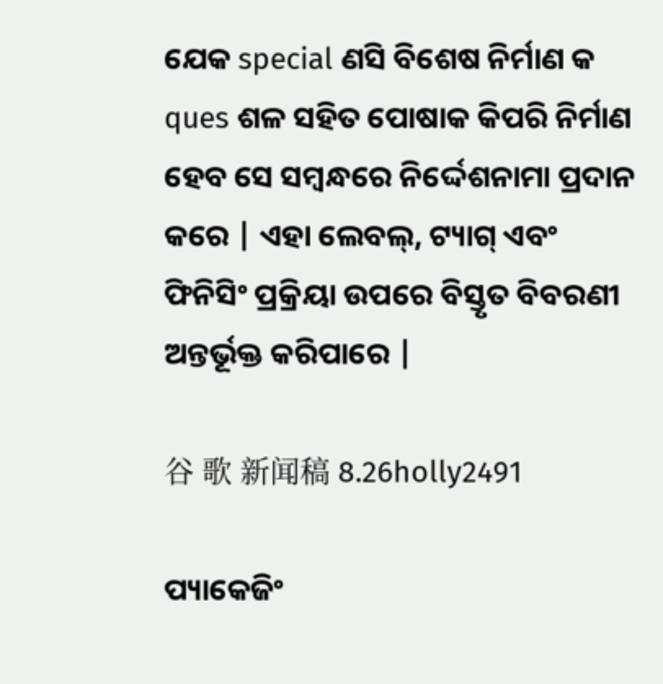ଯେକ special ଣସି ବିଶେଷ ନିର୍ମାଣ କ ques ଶଳ ସହିତ ପୋଷାକ କିପରି ନିର୍ମାଣ ହେବ ସେ ସମ୍ବନ୍ଧରେ ନିର୍ଦ୍ଦେଶନାମା ପ୍ରଦାନ କରେ | ଏହା ଲେବଲ୍, ଟ୍ୟାଗ୍ ଏବଂ ଫିନିସିଂ ପ୍ରକ୍ରିୟା ଉପରେ ବିସ୍ତୃତ ବିବରଣୀ ଅନ୍ତର୍ଭୂକ୍ତ କରିପାରେ |

谷 歌 新闻稿 8.26holly2491

ପ୍ୟାକେଜିଂ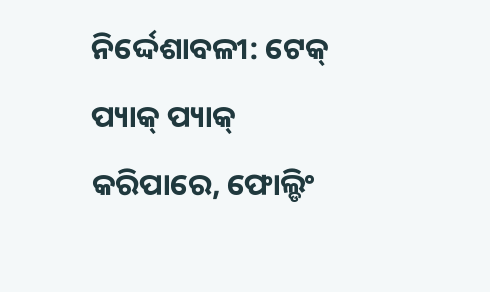ନିର୍ଦ୍ଦେଶାବଳୀ: ଟେକ୍ ପ୍ୟାକ୍ ପ୍ୟାକ୍ କରିପାରେ, ଫୋଲ୍ଡିଂ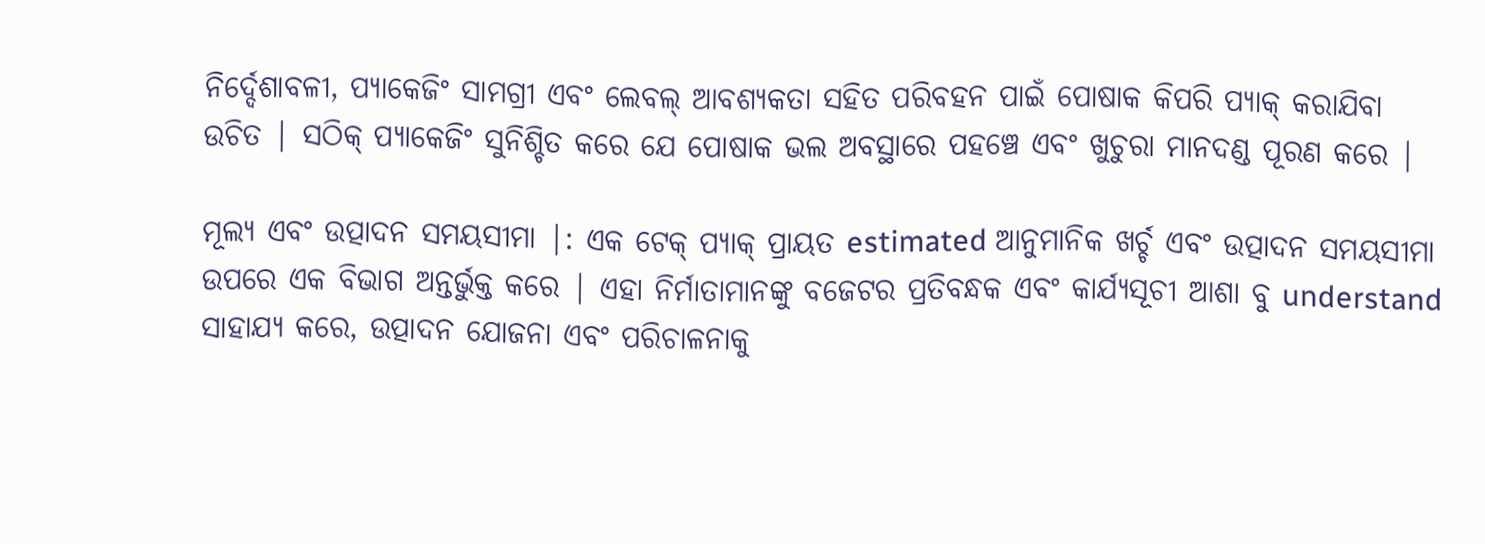ନିର୍ଦ୍ଦେଶାବଳୀ, ପ୍ୟାକେଜିଂ ସାମଗ୍ରୀ ଏବଂ ଲେବଲ୍ ଆବଶ୍ୟକତା ସହିତ ପରିବହନ ପାଇଁ ପୋଷାକ କିପରି ପ୍ୟାକ୍ କରାଯିବା ଉଚିତ | ସଠିକ୍ ପ୍ୟାକେଜିଂ ସୁନିଶ୍ଚିତ କରେ ଯେ ପୋଷାକ ଭଲ ଅବସ୍ଥାରେ ପହଞ୍ଚେ ଏବଂ ଖୁଚୁରା ମାନଦଣ୍ଡ ପୂରଣ କରେ |

ମୂଲ୍ୟ ଏବଂ ଉତ୍ପାଦନ ସମୟସୀମା |: ଏକ ଟେକ୍ ପ୍ୟାକ୍ ପ୍ରାୟତ estimated ଆନୁମାନିକ ଖର୍ଚ୍ଚ ଏବଂ ଉତ୍ପାଦନ ସମୟସୀମା ଉପରେ ଏକ ବିଭାଗ ଅନ୍ତର୍ଭୁକ୍ତ କରେ | ଏହା ନିର୍ମାତାମାନଙ୍କୁ ବଜେଟର ପ୍ରତିବନ୍ଧକ ଏବଂ କାର୍ଯ୍ୟସୂଚୀ ଆଶା ବୁ understand ସାହାଯ୍ୟ କରେ, ଉତ୍ପାଦନ ଯୋଜନା ଏବଂ ପରିଚାଳନାକୁ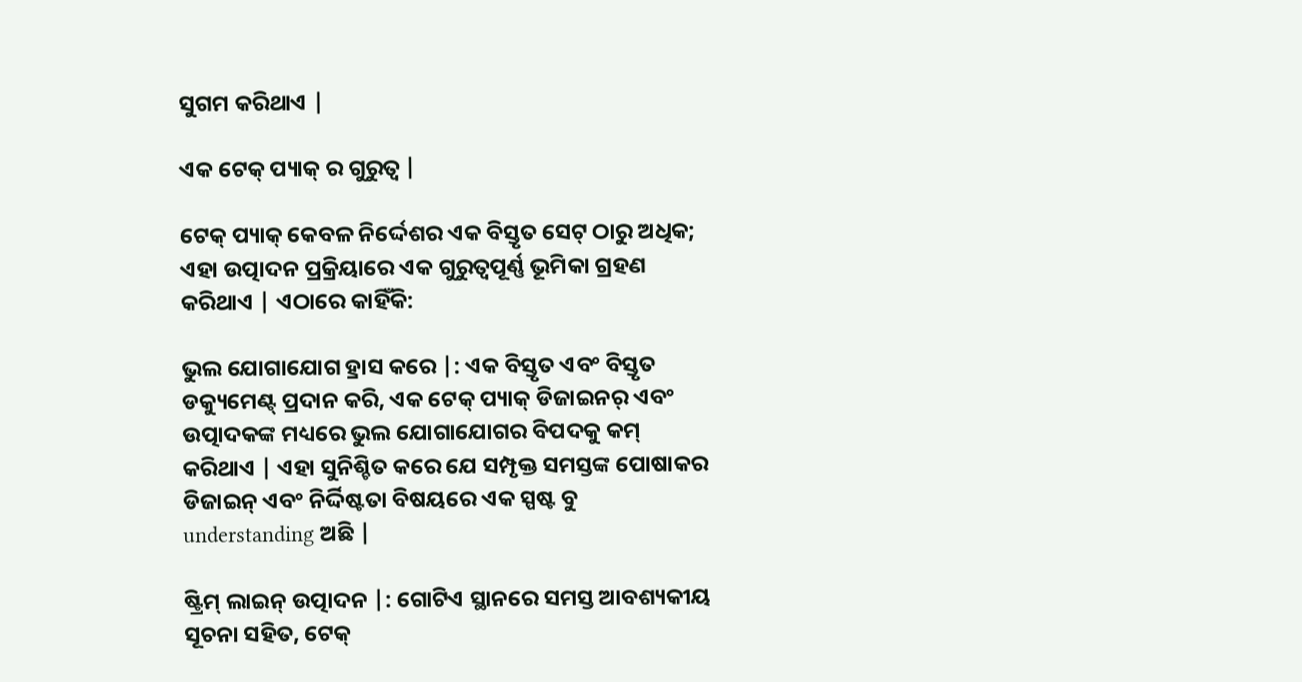ସୁଗମ କରିଥାଏ |

ଏକ ଟେକ୍ ପ୍ୟାକ୍ ର ଗୁରୁତ୍ୱ |

ଟେକ୍ ପ୍ୟାକ୍ କେବଳ ନିର୍ଦ୍ଦେଶର ଏକ ବିସ୍ତୃତ ସେଟ୍ ଠାରୁ ଅଧିକ; ଏହା ଉତ୍ପାଦନ ପ୍ରକ୍ରିୟାରେ ଏକ ଗୁରୁତ୍ୱପୂର୍ଣ୍ଣ ଭୂମିକା ଗ୍ରହଣ କରିଥାଏ | ଏଠାରେ କାହିଁକି:

ଭୁଲ ଯୋଗାଯୋଗ ହ୍ରାସ କରେ |: ଏକ ବିସ୍ତୃତ ଏବଂ ବିସ୍ତୃତ ଡକ୍ୟୁମେଣ୍ଟ୍ ପ୍ରଦାନ କରି, ଏକ ଟେକ୍ ପ୍ୟାକ୍ ଡିଜାଇନର୍ ଏବଂ ଉତ୍ପାଦକଙ୍କ ମଧ୍ୟରେ ଭୁଲ ଯୋଗାଯୋଗର ବିପଦକୁ କମ୍ କରିଥାଏ | ଏହା ସୁନିଶ୍ଚିତ କରେ ଯେ ସମ୍ପୃକ୍ତ ସମସ୍ତଙ୍କ ପୋଷାକର ଡିଜାଇନ୍ ଏବଂ ନିର୍ଦ୍ଦିଷ୍ଟତା ବିଷୟରେ ଏକ ସ୍ପଷ୍ଟ ବୁ understanding ଅଛି |

ଷ୍ଟ୍ରିମ୍ ଲାଇନ୍ ଉତ୍ପାଦନ |: ଗୋଟିଏ ସ୍ଥାନରେ ସମସ୍ତ ଆବଶ୍ୟକୀୟ ସୂଚନା ସହିତ, ଟେକ୍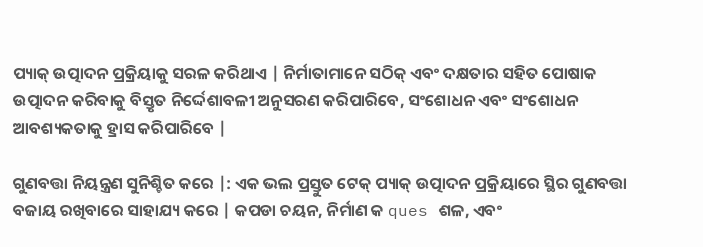ପ୍ୟାକ୍ ଉତ୍ପାଦନ ପ୍ରକ୍ରିୟାକୁ ସରଳ କରିଥାଏ | ନିର୍ମାତାମାନେ ସଠିକ୍ ଏବଂ ଦକ୍ଷତାର ସହିତ ପୋଷାକ ଉତ୍ପାଦନ କରିବାକୁ ବିସ୍ତୃତ ନିର୍ଦ୍ଦେଶାବଳୀ ଅନୁସରଣ କରିପାରିବେ, ସଂଶୋଧନ ଏବଂ ସଂଶୋଧନ ଆବଶ୍ୟକତାକୁ ହ୍ରାସ କରିପାରିବେ |

ଗୁଣବତ୍ତା ନିୟନ୍ତ୍ରଣ ସୁନିଶ୍ଚିତ କରେ |: ଏକ ଭଲ ପ୍ରସ୍ତୁତ ଟେକ୍ ପ୍ୟାକ୍ ଉତ୍ପାଦନ ପ୍ରକ୍ରିୟାରେ ସ୍ଥିର ଗୁଣବତ୍ତା ବଜାୟ ରଖିବାରେ ସାହାଯ୍ୟ କରେ | କପଡା ଚୟନ, ନିର୍ମାଣ କ ques ଶଳ, ଏବଂ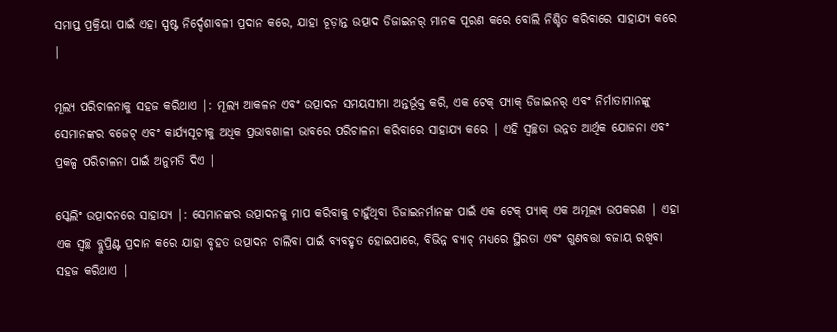ସମାପ୍ତ ପ୍ରକ୍ରିୟା ପାଇଁ ଏହା ସ୍ପଷ୍ଟ ନିର୍ଦ୍ଦେଶାବଳୀ ପ୍ରଦାନ କରେ, ଯାହା ଚୂଡ଼ାନ୍ତ ଉତ୍ପାଦ ଡିଜାଇନର୍ ମାନକ ପୂରଣ କରେ ବୋଲି ନିଶ୍ଚିତ କରିବାରେ ସାହାଯ୍ୟ କରେ |

ମୂଲ୍ୟ ପରିଚାଳନାକୁ ସହଜ କରିଥାଏ |: ମୂଲ୍ୟ ଆକଳନ ଏବଂ ଉତ୍ପାଦନ ସମୟସୀମା ଅନ୍ତର୍ଭୂକ୍ତ କରି, ଏକ ଟେକ୍ ପ୍ୟାକ୍ ଡିଜାଇନର୍ ଏବଂ ନିର୍ମାତାମାନଙ୍କୁ ସେମାନଙ୍କର ବଜେଟ୍ ଏବଂ କାର୍ଯ୍ୟସୂଚୀକୁ ଅଧିକ ପ୍ରଭାବଶାଳୀ ଭାବରେ ପରିଚାଳନା କରିବାରେ ସାହାଯ୍ୟ କରେ | ଏହି ସ୍ୱଚ୍ଛତା ଉନ୍ନତ ଆର୍ଥିକ ଯୋଜନା ଏବଂ ପ୍ରକଳ୍ପ ପରିଚାଳନା ପାଇଁ ଅନୁମତି ଦିଏ |

ସ୍କେଲିଂ ଉତ୍ପାଦନରେ ସାହାଯ୍ୟ |: ସେମାନଙ୍କର ଉତ୍ପାଦନକୁ ମାପ କରିବାକୁ ଚାହୁଁଥିବା ଡିଜାଇନର୍ମାନଙ୍କ ପାଇଁ ଏକ ଟେକ୍ ପ୍ୟାକ୍ ଏକ ଅମୂଲ୍ୟ ଉପକରଣ | ଏହା ଏକ ସ୍ୱଚ୍ଛ ବ୍ଲୁପ୍ରିଣ୍ଟ ପ୍ରଦାନ କରେ ଯାହା ବୃହତ ଉତ୍ପାଦନ ଚାଲିବା ପାଇଁ ବ୍ୟବହୃତ ହୋଇପାରେ, ବିଭିନ୍ନ ବ୍ୟାଚ୍ ମଧ୍ୟରେ ସ୍ଥିରତା ଏବଂ ଗୁଣବତ୍ତା ବଜାୟ ରଖିବା ସହଜ କରିଥାଏ |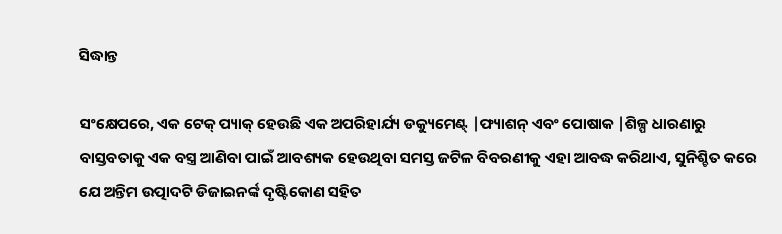ସିଦ୍ଧାନ୍ତ

ସଂକ୍ଷେପରେ, ଏକ ଟେକ୍ ପ୍ୟାକ୍ ହେଉଛି ଏକ ଅପରିହାର୍ଯ୍ୟ ଡକ୍ୟୁମେଣ୍ଟ୍ |ଫ୍ୟାଶନ୍ ଏବଂ ପୋଷାକ |ଶିଳ୍ପ ଧାରଣାରୁ ବାସ୍ତବତାକୁ ଏକ ବସ୍ତ୍ର ଆଣିବା ପାଇଁ ଆବଶ୍ୟକ ହେଉଥିବା ସମସ୍ତ ଜଟିଳ ବିବରଣୀକୁ ଏହା ଆବଦ୍ଧ କରିଥାଏ, ସୁନିଶ୍ଚିତ କରେ ଯେ ଅନ୍ତିମ ଉତ୍ପାଦଟି ଡିଜାଇନର୍ଙ୍କ ଦୃଷ୍ଟିକୋଣ ସହିତ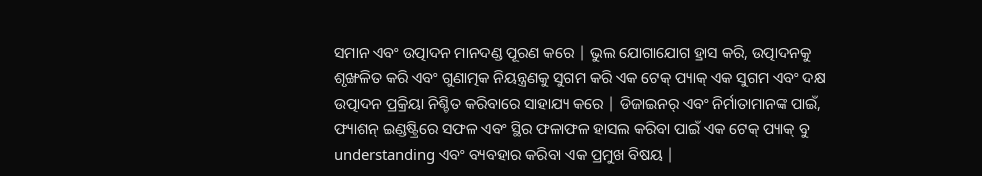ସମାନ ଏବଂ ଉତ୍ପାଦନ ମାନଦଣ୍ଡ ପୂରଣ କରେ | ଭୁଲ ଯୋଗାଯୋଗ ହ୍ରାସ କରି, ଉତ୍ପାଦନକୁ ଶୃଙ୍ଖଳିତ କରି ଏବଂ ଗୁଣାତ୍ମକ ନିୟନ୍ତ୍ରଣକୁ ସୁଗମ କରି ଏକ ଟେକ୍ ପ୍ୟାକ୍ ଏକ ସୁଗମ ଏବଂ ଦକ୍ଷ ଉତ୍ପାଦନ ପ୍ରକ୍ରିୟା ନିଶ୍ଚିତ କରିବାରେ ସାହାଯ୍ୟ କରେ | ଡିଜାଇନର୍ ଏବଂ ନିର୍ମାତାମାନଙ୍କ ପାଇଁ, ଫ୍ୟାଶନ୍ ଇଣ୍ଡଷ୍ଟ୍ରିରେ ସଫଳ ଏବଂ ସ୍ଥିର ଫଳାଫଳ ହାସଲ କରିବା ପାଇଁ ଏକ ଟେକ୍ ପ୍ୟାକ୍ ବୁ understanding ଏବଂ ବ୍ୟବହାର କରିବା ଏକ ପ୍ରମୁଖ ବିଷୟ |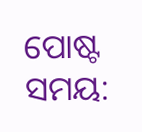ପୋଷ୍ଟ ସମୟ: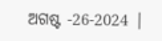ଅଗଷ୍ଟ -26-2024 |